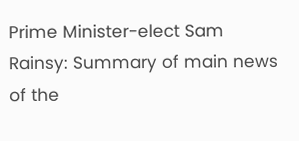Prime Minister-elect Sam Rainsy: Summary of main news of the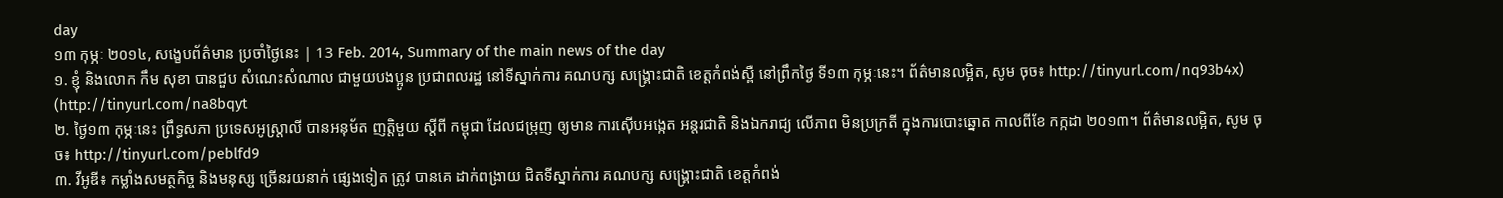day
១៣ កុម្ភៈ ២០១៤, សង្ខេបព័ត៌មាន ប្រចាំថ្ងៃនេះ | 13 Feb. 2014, Summary of the main news of the day
១. ខ្ញុំ និងលោក កឹម សុខា បានជួប សំណេះសំណាល ជាមួយបងប្អូន ប្រជាពលរដ្ឋ នៅទីស្នាក់ការ គណបក្ស សង្រ្គោះជាតិ ខេត្តកំពង់ស្ពឺ នៅព្រឹកថ្ងៃ ទី១៣ កុម្ភៈនេះ។ ព័ត៌មានលម្អិត, សូម ចុច៖ http://tinyurl.com/nq93b4x) (http://tinyurl.com/na8bqyt
២. ថ្ងៃ១៣ កុម្ភៈនេះ ព្រឹទ្ធសភា ប្រទេសអូស្ត្រាលី បានអនុម័ត ញត្តិមួយ ស្តីពី កម្ពុជា ដែលជម្រុញ ឲ្យមាន ការស៊ើបអង្កេត អន្តរជាតិ និងឯករាជ្យ លើភាព មិនប្រក្រតី ក្នុងការបោះឆ្នោត កាលពីខែ កក្កដា ២០១៣។ ព័ត៌មានលម្អិត, សូម ចុច៖ http://tinyurl.com/peblfd9
៣. វីអូឌី៖ កម្លាំងសមត្ថកិច្ច និងមនុស្ស ច្រើនរយនាក់ ផ្សេងទៀត ត្រូវ បានគេ ដាក់ពង្រាយ ជិតទីស្នាក់ការ គណបក្ស សង្រ្គោះជាតិ ខេត្តកំពង់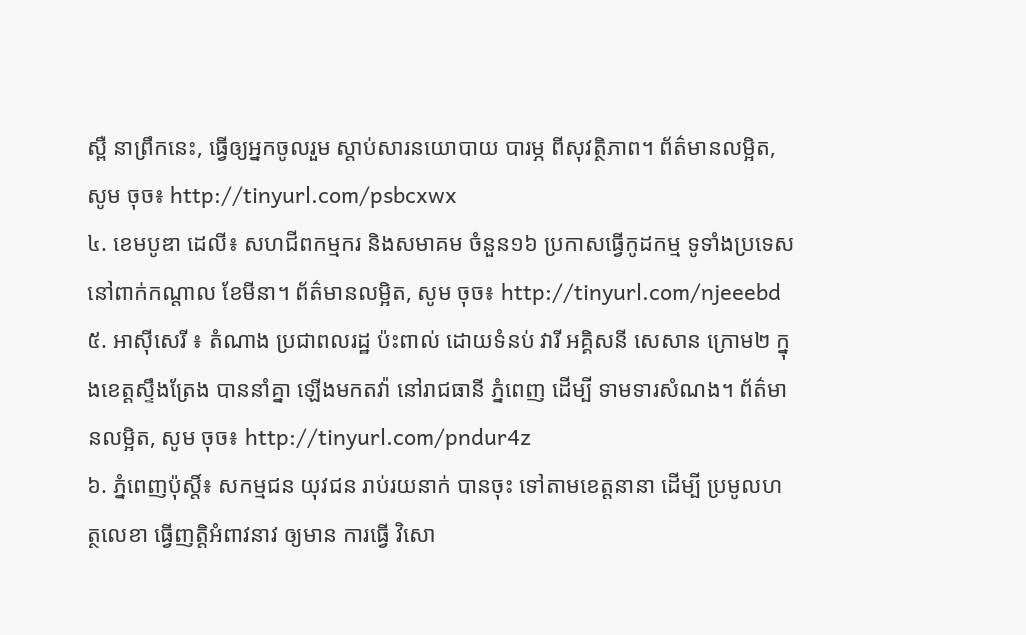ស្ពឺ នាព្រឹកនេះ, ធ្វើឲ្យអ្នកចូលរួម ស្តាប់សារនយោបាយ បារម្ភ ពីសុវត្ថិភាព។ ព័ត៌មានលម្អិត, សូម ចុច៖ http://tinyurl.com/psbcxwx
៤. ខេមបូឌា ដេលី៖ សហជីពកម្មករ និងសមាគម ចំនួន១៦ ប្រកាសធ្វើកូដកម្ម ទូទាំងប្រទេស នៅពាក់កណ្តាល ខែមីនា។ ព័ត៌មានលម្អិត, សូម ចុច៖ http://tinyurl.com/njeeebd
៥. អាស៊ីសេរី ៖ តំណាង ប្រជាពលរដ្ឋ ប៉ះពាល់ ដោយទំនប់ វារី អគ្គិសនី សេសាន ក្រោម២ ក្នុងខេត្តស្ទឹងត្រែង បាននាំគ្នា ឡើងមកតវ៉ា នៅរាជធានី ភ្នំពេញ ដើម្បី ទាមទារសំណង។ ព័ត៌មានលម្អិត, សូម ចុច៖ http://tinyurl.com/pndur4z
៦. ភ្នំពេញប៉ុស្តិ៍៖ សកម្មជន យុវជន រាប់រយនាក់ បានចុះ ទៅតាមខេត្តនានា ដើម្បី ប្រមូលហត្ថលេខា ធ្វើញត្តិអំពាវនាវ ឲ្យមាន ការធ្វើ វិសោ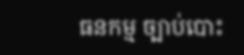ធនកម្ម ច្បាប់បោះ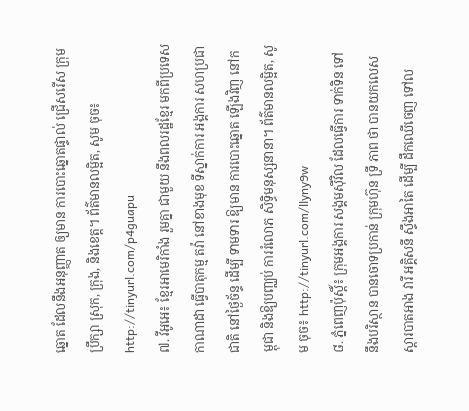ឆ្នោត ដែលនឹងអនុញ្ញាត ឲ្យមាន ការបោះឆ្នោតផ្ទាល់ ជ្រើសរើស ក្រុមប្រឹក្សា ស្រុក, ក្រុង, និងខេត្ត។ ព័ត៌មានលម្អិត, សូម ចុច៖ http://tinyurl.com/p4guapu
៧. វីអូអេ៖ ខ្មែរអាមេរិកាំង រួមគ្នា ជាមួយ នឹងពលរដ្ឋខ្មែរ មកពីប្រទេស កាណាដា ធ្វើបាតុកម្ម តវ៉ា នៅខាងមុខ ទីស្នាក់ការ អង្គការ សហប្រជាជាតិ នៅថ្ងៃច័ន្ទ ដើម្បី ទាមទារ ឱ្យមាន ការបោះឆ្នោត ឡើងវិញ នៅកម្ពុជា និងឱ្យបញ្ឈប់ ការរំលោភ សិទ្ធិមនុស្សនានា។ ព័ត៌មានលម្អិត, សូម ចុច៖ http://tinyurl.com/llyny9w
៨. ភ្នំពេញប៉ុស្តិ៍៖ ក្រុមអង្គការ សង្គមស៊ីវិល ដែលធ្វើការ ទាក់ទិន ទៅ នឹងបរិស្ថាន បានចោទប្រកាន់ ក្រុមហ៊ុន ទ្រី ភាព ថា បានយកលេស ស្តារបាតអាង វារី អគ្គិសនី ស្ទឹងអាតៃ ដើម្បី ដឹកឈើចេញ ទៅល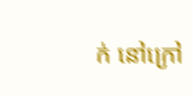ក់ នៅក្រៅ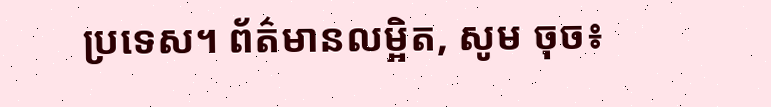ប្រទេស។ ព័ត៌មានលម្អិត, សូម ចុច៖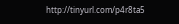http://tinyurl.com/p4r8ta5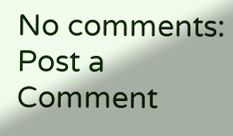No comments:
Post a Comment